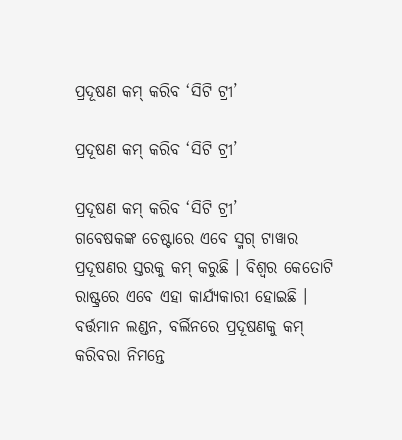ପ୍ରଦୂଷଣ କମ୍ କରିବ ‘ସିଟି ଟ୍ରୀ’

ପ୍ରଦୂଷଣ କମ୍ କରିବ ‘ସିଟି ଟ୍ରୀ’

ପ୍ରଦୂଷଣ କମ୍ କରିବ ‘ସିଟି ଟ୍ରୀ’
ଗବେଷକଙ୍କ ଚେଷ୍ଟାରେ ଏବେ ସ୍ମଗ୍ ଟାୱାର ପ୍ରଦୂଷଣର ସ୍ତରକୁ କମ୍ କରୁଛି । ବିଶ୍ୱର କେତୋଟି ରାଷ୍ଟ୍ରରେ ଏବେ ଏହା କାର୍ଯ୍ୟକାରୀ ହୋଇଛି । ବର୍ତ୍ତମାନ ଲଣ୍ଡନ, ବର୍ଲିନରେ ପ୍ରଦୂଷଣକୁ କମ୍ କରିବରା ନିମନ୍ତେ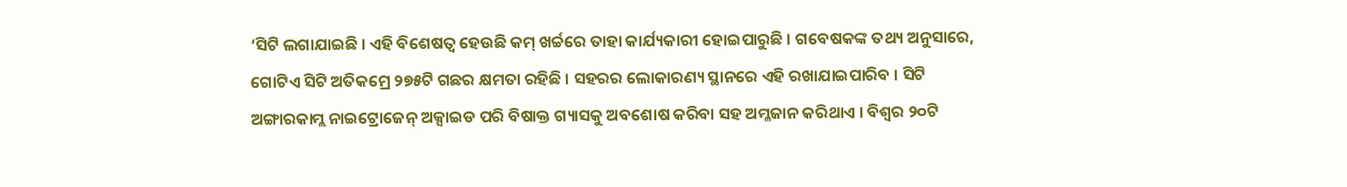‘ସିଟି ଲଗାଯାଇଛି । ଏହି ବିଶେଷତ୍ୱ ହେଉଛି କମ୍ ଖର୍ଚ୍ଚରେ ତାହା କାର୍ଯ୍ୟକାରୀ ହୋଇପାରୁଛି । ଗବେଷକଙ୍କ ତଥ୍ୟ ଅନୁସାରେ, ଗୋଟିଏ ସିଟି ଅତିକମ୍ରେ ୨୭୫ଟି ଗଛର କ୍ଷମତା ରହିଛି । ସହରର ଲୋକାରଣ୍ୟ ସ୍ଥାନରେ ଏହି ରଖାଯାଇପାରିବ । ସିଟି ଅଙ୍ଗାରକାମ୍ଲ ନାଇଟ୍ରୋଜେନ୍ ଅକ୍ସାଇଡ ପରି ବିଷାକ୍ତ ଗ୍ୟାସକୁ ଅବଶୋଷ କରିବା ସହ ଅମ୍ଳଜାନ କରିଥାଏ । ବିଶ୍ୱର ୨୦ଟି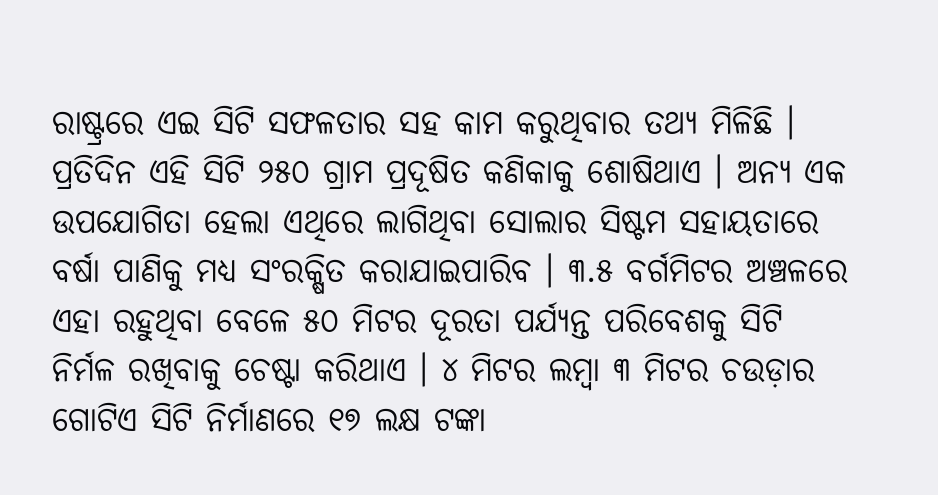ରାଷ୍ଟ୍ରରେ ଏଇ ସିଟି ସଫଳତାର ସହ କାମ କରୁଥିବାର ତଥ୍ୟ ମିଳିଛି । ପ୍ରତିଦିନ ଏହି ସିଟି ୨୫୦ ଗ୍ରାମ ପ୍ରଦୂଷିତ କଣିକାକୁ ଶୋଷିଥାଏ । ଅନ୍ୟ ଏକ ଉପଯୋଗିତା ହେଲା ଏଥିରେ ଲାଗିଥିବା ସୋଲାର ସିଷ୍ଟମ ସହାୟତାରେ ବର୍ଷା ପାଣିକୁ ମଧ୍ୟ ସଂରକ୍ଷିତ କରାଯାଇପାରିବ । ୩.୫ ବର୍ଗମିଟର ଅଞ୍ଚଳରେ ଏହା ରହୁଥିବା ବେଳେ ୫୦ ମିଟର ଦୂରତା ପର୍ଯ୍ୟନ୍ତ ପରିବେଶକୁ ସିଟି ନିର୍ମଳ ରଖିବାକୁ ଚେଷ୍ଟା କରିଥାଏ । ୪ ମିଟର ଲମ୍ବା ୩ ମିଟର ଚଉଡ଼ାର ଗୋଟିଏ ସିଟି ନିର୍ମାଣରେ ୧୭ ଲକ୍ଷ ଟଙ୍କା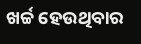ଖର୍ଚ୍ଚ ହେଉଥିବାର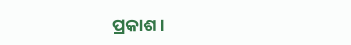ପ୍ରକାଶ ।